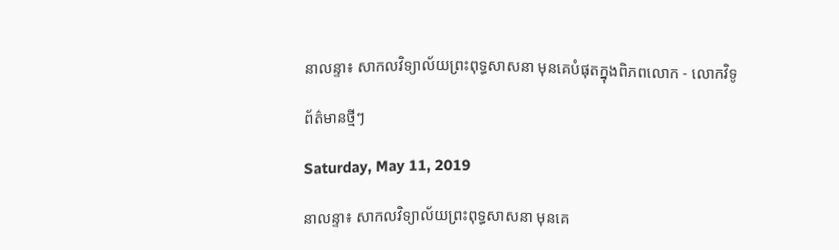នាលន្ទា៖ សាកលវិទ្យាល័យព្រះពុទ្ធសាសនា មុនគេបំផុតក្នុងពិភពលោក - លោកវិទូ

ព័ត៌មានថ្មីៗ

Saturday, May 11, 2019

នាលន្ទា៖ សាកលវិទ្យាល័យព្រះពុទ្ធសាសនា មុនគេ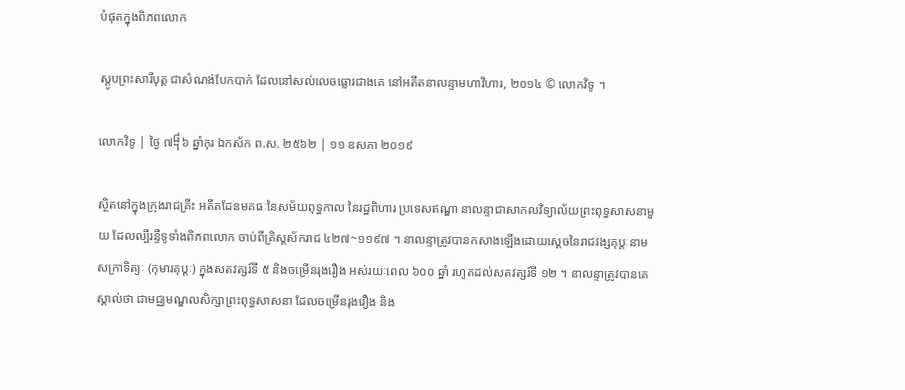បំផុតក្នុងពិភពលោក

ស្តូបព្រះសារីបុត្ត ជាសំណង់បែកបាក់ ដែលនៅសល់លេចធ្លោរជាងគេ នៅអតីតនាលន្ទាមហាវិហារ, ២០១៤ © លោកវិទូ ។

លោកវិទូ | ថ្ងៃ ៧᧨៦ ឆ្នាំកុរ ឯកស័ក ព.ស. ២៥៦២ | ១១ ឧសភា ២០១៩

ស្ថិតនៅក្នុងក្រុងរាជគ្រីះ អតីតដែនមគធៈនៃសម័យពុទ្ធកាល នៃរដ្ឋពិហារ ប្រទេសឥណ្ឌា នាលន្ទាជាសាកលវិទ្យាល័យព្រះពុទ្ធសាសនាមួយ ដែលល្បីរន្ទឺទូទាំងពិភពលោក ចាប់ពីគ្រិស្តស័ករាជ ៤២៧~១១៩៧ ។ នាលន្ទាត្រូវបានកសាងឡើងដោយស្តេចនៃរាជវង្សគុប្តៈនាម សក្រាទិត្យៈ (កុមារគុប្តៈ) ក្នុងសតវត្សរ៍ទី ៥ និងចម្រើនរុងរឿង អស់រយៈពេល ៦០០ ឆ្នាំ រហូតដល់សតវត្សរ៍ទី ១២ ។ នាលន្ទាត្រូវបានគេស្គាល់ថា ជាមជ្ឈមណ្ឌលសិក្សាព្រះពុទ្ធសាសនា ដែលចម្រើនរុងរឿង និង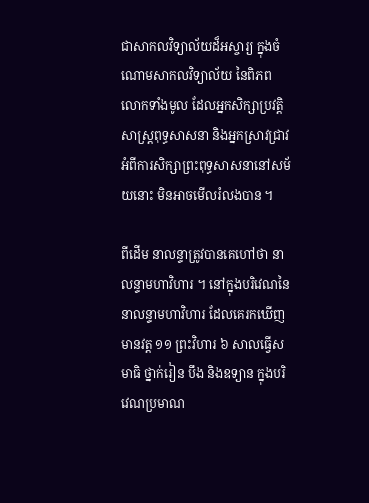ជាសាកលវិទ្យាល័យដ៏អស្ចារ្យ ក្នុងចំណោមសាកលវិទ្យាល័យ នៃពិភពលោកទាំងមូល ដែលអ្នកសិក្សាប្រវត្តិសាស្ត្រពុទ្ធសាសនា និងអ្នកស្រាវជ្រាវអំពីការសិក្សាព្រះពុទ្ធសាសនានៅសម័យនោះ មិនអាចមើលរំលងបាន ។

ពីដើម នាលន្ទាត្រូវបានគេហៅថា នាលន្ទាមហាវិហារ ។ នៅក្នុងបរិវេណនៃនាលន្ទាមហាវិហារ ដែលគេរកឃើញ មានវត្ត ១១ ព្រះវិហារ ៦ សាលធ្វើសមាធិ ថ្នាក់រៀន បឹង និងឧទ្យាន ក្នុងបរិវេណប្រមាណ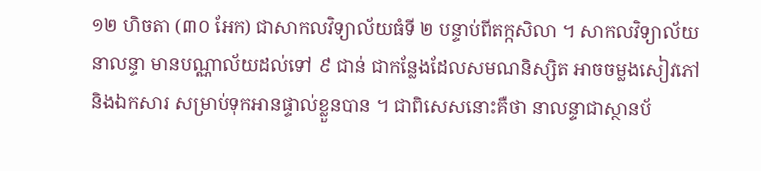១២ ហិចតា (៣០ អែក) ជាសាកលវិទ្យាល័យធំទី ២ បន្ទាប់ពីតក្កសិលា ។ សាកលវិទ្យាល័យនាលន្ទា មានបណ្ណាល័យដល់ទៅ ៩ ជាន់ ជាកន្លែងដែលសមណនិស្សិត អាចចម្លងសៀវភៅនិងឯកសារ សម្រាប់ទុកអានផ្ទាល់ខ្លួនបាន ។ ជាពិសេសនោះគឺថា នាលន្ទាជាស្ថានប័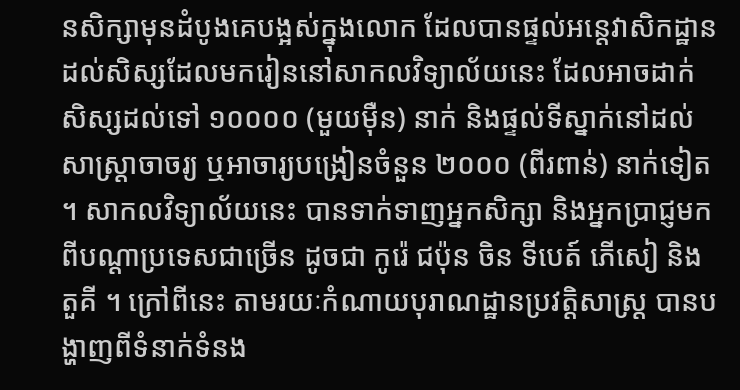នសិក្សាមុនដំបូងគេបង្អស់ក្នុងលោក ដែលបានផ្ទល់អន្តេវាសិកដ្ឋាន ដល់សិស្សដែលមករៀននៅសាកលវិទ្យាល័យនេះ ដែលអាចដាក់សិស្សដល់ទៅ ១០០០០ (មួយម៉ឺន) នាក់ និងផ្ទល់ទីស្នាក់នៅដល់សាស្ត្រាចាចរ្យ ឬអាចារ្យបង្រៀនចំនួន ២០០០ (ពីរពាន់) នាក់ទៀត ។ សាកលវិទ្យាល័យនេះ បានទាក់ទាញអ្នកសិក្សា និងអ្នកប្រាជ្ញមកពីបណ្ដាប្រទេសជាច្រើន ដូចជា កូរ៉េ ជប៉ុន ចិន ទីបេត៍ ភើសៀ និងតួគី ។ ក្រៅពីនេះ តាមរយៈកំណាយបុរាណដ្ឋានប្រវត្តិសាស្ត្រ បានបង្ហាញពីទំនាក់ទំនង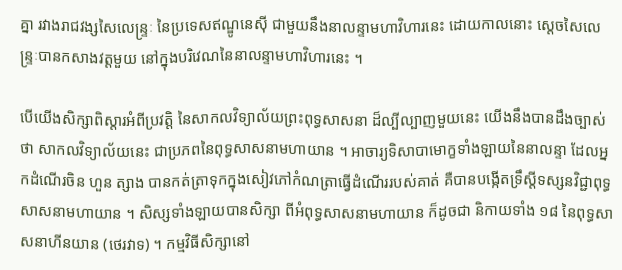គ្នា រវាងរាជវង្សសៃលេន្ទ្រៈ នៃប្រទេសឥណ្ឌូនេស៊ី ជាមួយនឹងនាលន្ទាមហាវិហារនេះ ដោយកាលនោះ ស្តេចសៃលេន្ទ្រៈបានកសាងវត្តមួយ នៅក្នុងបរិវេណនៃនាលន្ទាមហាវិហារនេះ ។

បើយើងសិក្សាពិស្តារអំពីប្រវត្តិ នៃសាកលវិទ្យាល័យព្រះពុទ្ធសាសនា ដ៏ល្បីល្បាញមួយនេះ យើងនឹងបានដឹងច្បាស់ថា សាកលវិទ្យាល័យនេះ ជាប្រភពនៃពុទ្ធសាសនាមហាយាន ។ អាចារ្យទិសាបាមោក្ខទាំងឡាយនៃនាលន្ទា ដែលអ្នកដំណើរចិន ហួន ត្សាង បានកត់ត្រាទុកក្នុងសៀវភៅកំណត្រាធ្វើដំណើររបស់គាត់ គឺបានបង្កើតទ្រឹស្តីទស្សនវិជ្ជាពុទ្ធសាសនាមហាយាន ។ សិស្សទាំងឡាយបានសិក្សា ពីអំពុទ្ធសាសនាមហាយាន ក៏ដូចជា និកាយទាំង ១៨ នៃពុទ្ធសាសនាហីនយាន (ថេរវាទ) ។ កម្មវិធីសិក្សានៅ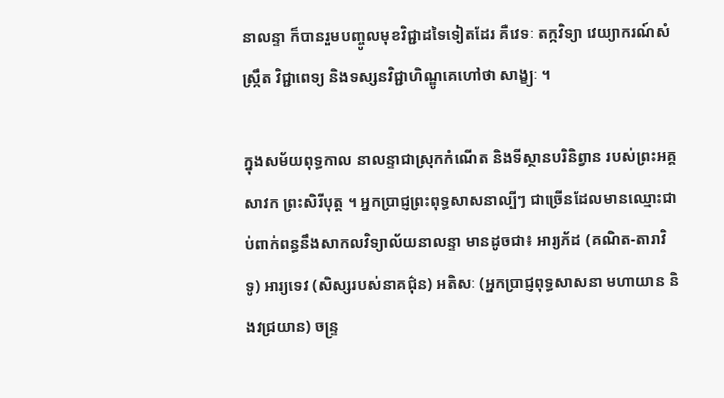នាលន្ទា ក៏បានរួមបញ្ចូលមុខវិជ្ជាដទៃទៀតដែរ គឺវេទៈ តក្កវិទ្យា វេយ្យាករណ៍សំស្ក្រឹត វិជ្ជាពេទ្យ និងទស្សនវិជ្ជាហិណ្ឌូគេហៅថា សាង្ខ្យៈ ។

ក្នុងសម័យពុទ្ធកាល នាលន្ទាជាស្រុកកំណើត និងទីស្ថានបរិនិព្វាន របស់ព្រះអគ្គសាវក ព្រះសិរីបុត្ត ។ អ្នកប្រាជ្ញព្រះពុទ្ធសាសនាល្បីៗ ជាច្រើនដែលមានឈ្មោះជាប់ពាក់ពន្ធនឹងសាកលវិទ្យាល័យនាលន្ទា មានដូចជា៖ អារ្យភ័ដ (គណិត-តារាវិទូ) អារ្យទេវ (សិស្សរបស់នាគជ៌ុន) អតិសៈ (អ្នកប្រាជ្ញពុទ្ធសាសនា មហាយាន និងវជ្រយាន) ចន្ទ្រ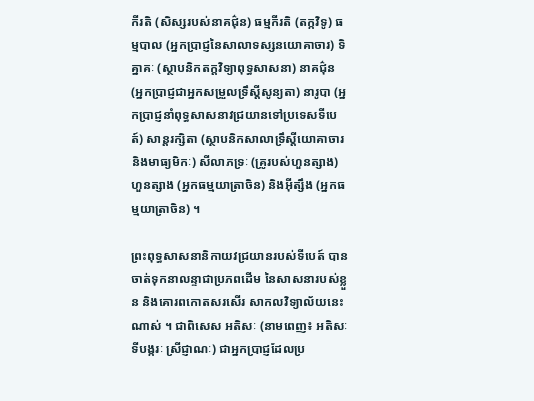កីរតិ (សិស្សរបស់នាគជ៌ុន) ធម្មកីរតិ (តក្កវិទូ) ធម្មបាល (អ្នកប្រាជ្ញនៃសាលាទស្សនយោគាចារ) ទិគ្នាគៈ (ស្ថាបនិកតក្តវិទ្យាពុទ្ធសាសនា) នាគជ៌ុន (អ្នកប្រាជ្ញជាអ្នកសម្រួលទ្រឹស្តីសូន្យតា) នារូបា (អ្នកប្រាជ្ញនាំពុទ្ធសាសនាវជ្រយានទៅប្រទេសទីបេត៍) សាន្តរក្សិតា (ស្ថាបនិកសាលាទ្រឹស្តីយោគាចារ និងមាធ្យមិកៈ) សីលាភទ្រៈ (គ្រូរបស់ហួនត្សាង) ហួនត្សាង (អ្នកធម្មយាត្រាចិន) និងអ៊ីត្សឹង (អ្នកធម្មយាត្រាចិន) ។

ព្រះពុទ្ធសាសនានិកាយវជ្រយានរបស់ទីបេត៍ បានចាត់ទុកនាលន្ទាជាប្រភពដើម នៃសាសនារបស់ខ្លួន និងគោរពកោតសរសើរ សាកលវិទ្យាល័យនេះណាស់ ។ ជាពិសេស អតិសៈ (នាមពេញ៖ អតិសៈ ទីបង្ករៈ ស្រីជ្ញាណៈ) ជាអ្នកប្រាជ្ញដែលប្រ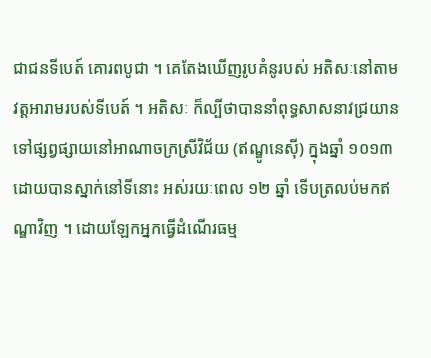ជាជនទីបេត៍ គោរពបូជា ។ គេតែងឃើញរូបគំនូរបស់ អតិសៈនៅតាមវត្តអារាមរបស់ទីបេត៍ ។ អតិសៈ ក៏ល្បីថាបាននាំពុទ្ធសាសនាវជ្រយាន ទៅផ្សព្វផ្សាយនៅអាណាចក្រស្រីវិជ័យ (ឥណ្ឌូនេស៊ី) ក្នុងឆ្នាំ ១០១៣ ដោយបានស្នាក់នៅទីនោះ អស់រយៈពេល ១២ ឆ្នាំ ទើបត្រលប់មកឥណ្ឌាវិញ ។ ដោយឡែកអ្នកធ្វើដំណើរធម្ម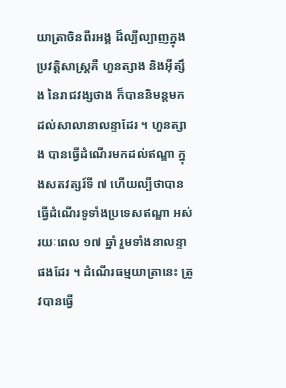យាត្រាចិនពីរអង្គ ដ៏ល្បីល្បាញក្នុងប្រវត្តិសាស្ត្រគឺ ហួនត្សាង និងអ៊ីត្សឹង នៃរាជវង្សថាង ក៏បាននិមន្តមកដល់សាលានាលន្ទាដែរ ។ ហួនត្សាង បានធ្វើដំណើរមកដល់ឥណ្ឌា ក្នុងសតវត្សរ៍ទី ៧ ហើយល្បីថាបានធ្វើដំណើរទូទាំងប្រទេសឥណ្ឌា អស់រយៈពេល ១៧ ឆ្នាំ រួមទាំងនាលន្ទាផងដែរ ។ ដំណើរធម្មយាត្រានេះ ត្រូវបានធ្វើ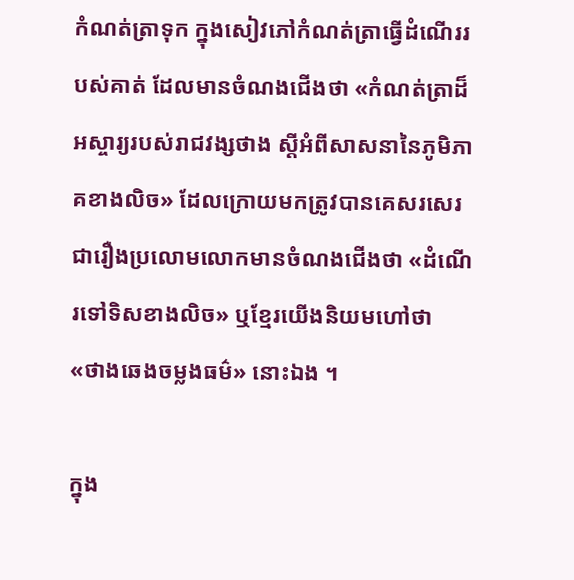កំណត់ត្រាទុក ក្នុងសៀវភៅកំណត់ត្រាធ្វើដំណើររបស់គាត់ ដែលមានចំណងជើងថា «កំណត់ត្រាដ៏អស្ចារ្យរបស់រាជវង្សថាង ស្តីអំពីសាសនានៃភូមិភាគខាងលិច» ដែលក្រោយមកត្រូវបានគេសរសេរជារឿងប្រលោមលោកមានចំណងជើងថា «ដំណើរទៅទិសខាងលិច» ឬខ្មែរយើងនិយមហៅថា «ថាងឆេងចម្លងធម៌» នោះឯង ។

ក្នុង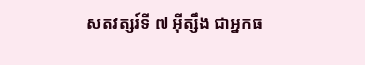សតវត្សរ៍ទី ៧ អ៊ីត្សឹង ជាអ្នកធ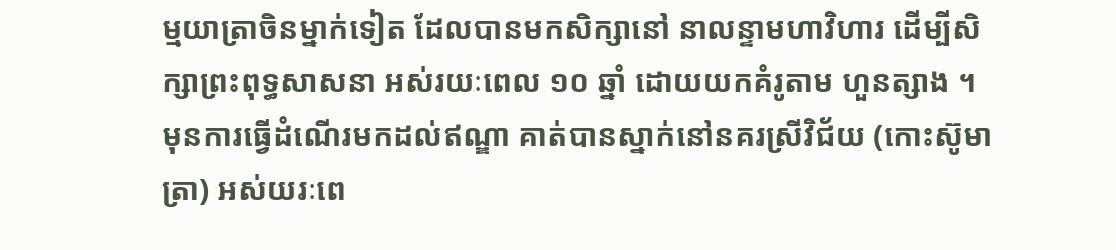ម្មយាត្រាចិនម្នាក់ទៀត ដែលបានមកសិក្សានៅ នាលន្ទាមហាវិហារ ដើម្បីសិក្សាព្រះពុទ្ធសាសនា អស់រយៈពេល ១០ ឆ្នាំ ដោយយកគំរូតាម ហួនត្សាង ។ មុនការធ្វើដំណើរមកដល់ឥណ្ឌា គាត់បានស្នាក់នៅនគរស្រីវិជ័យ (កោះស៊ូមាត្រា) អស់យរៈពេ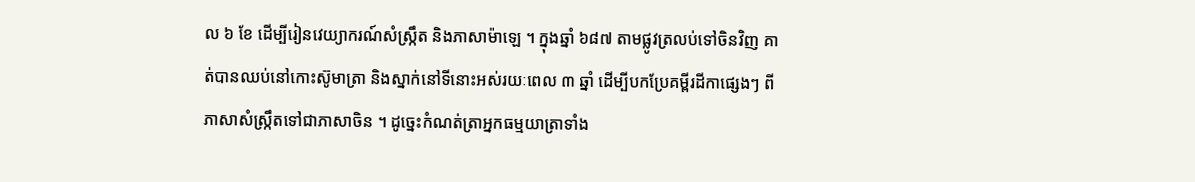ល ៦ ខែ ដើម្បីរៀនវេយ្យាករណ៍សំស្ក្រឹត និងភាសាម៉ាឡេ ។ ក្នុងឆ្នាំ ៦៨៧ តាមផ្លូវត្រលប់ទៅចិនវិញ គាត់បានឈប់នៅកោះស៊ូមាត្រា និងស្នាក់នៅទីនោះអស់រយៈពេល ៣ ឆ្នាំ ដើម្បីបកប្រែគម្ពីរដីកាផ្សេងៗ ពីភាសាសំស្ក្រឹតទៅជាភាសាចិន ។ ដូច្នេះកំណត់ត្រាអ្នកធម្មយាត្រាទាំង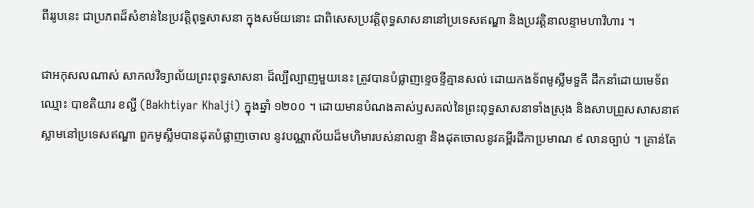ពីររូបនេះ ជាប្រភពដ៏សំខាន់នៃប្រវត្តិពុទ្ធសាសនា ក្នុងសម័យនោះ ជាពិសេសប្រវត្តិពុទ្ធសាសនានៅប្រទេសឥណ្ឌា និងប្រវត្តិនាលន្ទាមហាវិហារ ។

ជាអកុសលណាស់ សាកលវិទ្យាល័យព្រះពុទ្ធសាសនា ដ៏ល្បីល្បាញមួយនេះ ត្រូវបានបំផ្លាញខ្ទេចខ្ទីគ្មានសល់ ដោយកងទ័ពមូស្លីមទួគី ដឹកនាំដោយមេទ័ពឈ្មោះ បាខតិយារ ខល្ជី (Bakhtiyar Khalji) ក្នុងឆ្នាំ ១២០០ ។ ដោយមានបំណងគាស់ឫសគល់នៃព្រះពុទ្ធសាសនាទាំងស្រុង និងសាបព្រួសសាសនាឥស្លាមនៅប្រទេសឥណ្ឌា ពួកមូស្លីមបានដុតបំផ្លាញចោល នូវបណ្ណាល័យដ៏មហិមារបស់នាលន្ទា និងដុតចោលនូវគម្ពីរដីកាប្រមាណ ៩ លានច្បាប់ ។ គ្រាន់តែ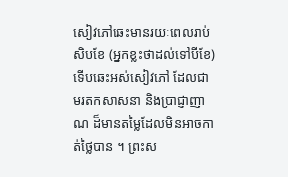សៀវភៅឆេះមានរយៈពេលរាប់សិបខែ (អ្នកខ្លះថាដល់ទៅបីខែ) ទើបឆេះអស់សៀវភៅ ដែលជាមរតកសាសនា និងប្រាជ្ញាញាណ ដ៏មានតម្លៃដែលមិនអាចកាត់ថ្លៃបាន ។ ព្រះស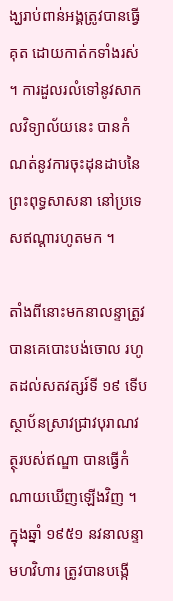ង្ឃរាប់ពាន់អង្គត្រូវបានធ្វើគុត ដោយកាត់កទាំងរស់ ។ ការដួលរលំទៅនូវសាកលវិទ្យាល័យនេះ បានកំណត់នូវការចុះដុនដាបនៃព្រះពុទ្ធសាសនា នៅប្រទេសឥណ្ដារហូតមក ។

តាំងពីនោះមកនាលន្ទាត្រូវបានគេបោះបង់ចោល រហូតដល់សតវត្សរ៍ទី ១៩ ទើបស្ថាប័នស្រាវជ្រាវបុរាណវត្ថុរបស់ឥណ្ឌា បានធ្វើកំណាយឃើញឡើងវិញ ។ ក្នុងឆ្នាំ ១៩៥១ នវនាលន្ទាមហវិហារ ត្រូវបានបង្កើ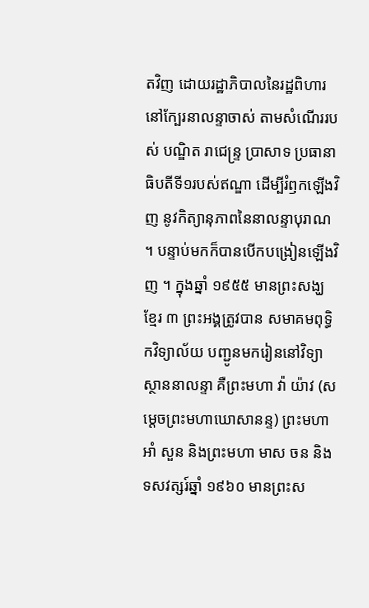តវិញ ដោយរដ្ឋាភិបាលនៃរដ្ឋពិហារ នៅក្បែរនាលន្ទាចាស់ តាមសំណើររបស់ បណ្ឌិត រាជេន្ទ្រ ប្រាសាទ ប្រធានាធិបតីទី១របស់ឥណ្ឌា ដើម្បីរំឭកឡើងវិញ នូវកិត្យានុភាពនៃនាលន្ទាបុរាណ ។ បន្ទាប់មកក៏បានបើកបង្រៀនឡើងវិញ ។ ក្នុងឆ្នាំ ១៩៥៥ មានព្រះសង្ឃខ្មែរ ៣ ព្រះអង្គត្រូវបាន សមាគមពុទ្ធិកវិទ្យាល័យ បញ្ជូនមករៀននៅវិទ្យាស្ថាននាលន្ទា គឺព្រះមហា វ៉ា យ៉ាវ (សម្ដេចព្រះមហាឃោសានន្ទ) ព្រះមហា អាំ សួន និងព្រះមហា មាស ចន និងទសវត្សរ៍ឆ្នាំ ១៩៦០ មានព្រះស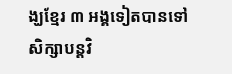ង្ឃខ្មែរ ៣ អង្គទៀតបានទៅសិក្សាបន្តវិ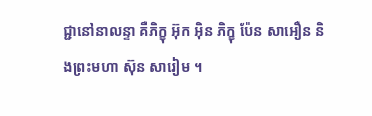ជ្ជានៅនាលន្ទា គឺភិក្ខុ អ៊ុក អ៊ិន ភិក្ខុ ប៉ែន សាអឿន និងព្រះមហា ស៊ុន សារៀម ។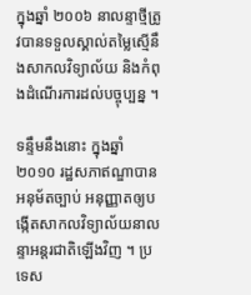ក្នុងឆ្នាំ ២០០៦ នាលន្ទាថ្មីត្រូវបានទទួលស្គាល់តម្លៃស្មើនឹងសាកលវិទ្យាល័យ និងកំពុងដំណើរការដល់បច្ចុប្បន្ន ។

ទន្ទឹមនឹងនោះ ក្នុងឆ្នាំ ២០១០ រដ្ឋសភាឥណ្ឌាបានអនុម័តច្បាប់ អនុញ្ញាតឲ្យបង្កើតសាកលវិទ្យាល័យនាលន្ទាអន្តរជាតិឡើងវិញ ។ ប្រទេស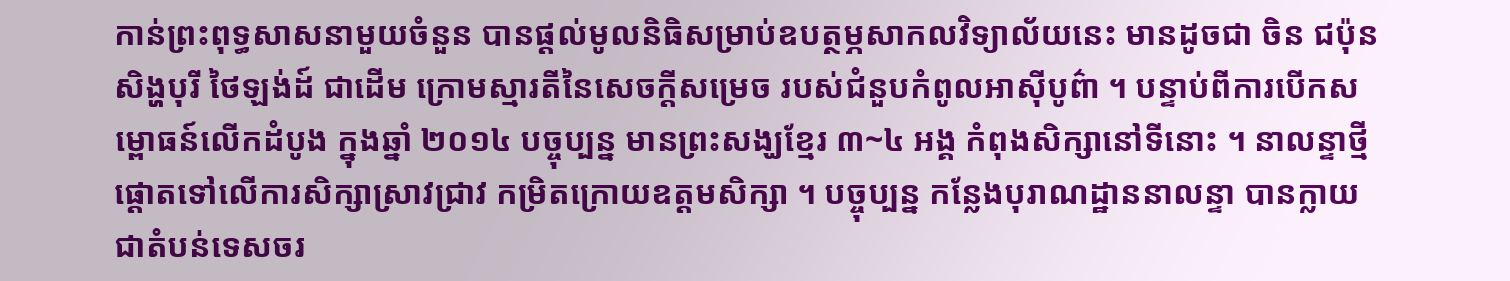កាន់ព្រះពុទ្ធសាសនាមួយចំនួន បានផ្ដល់មូលនិធិសម្រាប់ឧបត្ថម្ភសាកលវិទ្យាល័យនេះ មានដូចជា ចិន ជប៉ុន សិង្ហបុរី ថៃឡង់ដ៍ ជាដើម ក្រោមស្មារតីនៃសេចក្តីសម្រេច របស់ជំនួបកំពូលអាស៊ីបូព៌ា ។ បន្ទាប់ពីការបើកសម្ពោធន៍លើកដំបូង ក្នុងឆ្នាំ ២០១៤ បច្ចុប្បន្ន មានព្រះសង្ឃខ្មែរ ៣~៤ អង្គ កំពុងសិក្សានៅទីនោះ ។ នាលន្ទាថ្មីផ្ដោតទៅលើការសិក្សាស្រាវជ្រាវ កម្រិតក្រោយឧត្តមសិក្សា ។ បច្ចុប្បន្ន កន្លែងបុរាណដ្ឋាននាលន្ទា បានក្លាយជាតំបន់ទេសចរ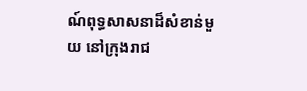ណ៍ពុទ្ធសាសនាដ៏សំខាន់មួយ នៅក្រុងរាជ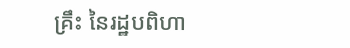គ្រឹះ នៃរដ្ឋបពិហា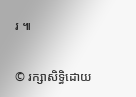រ ៕

© រក្សាសិទ្ធិដោយ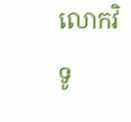លោកវិទូ